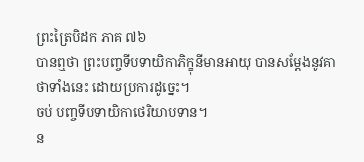ព្រះត្រៃបិដក ភាគ ៧៦
បានឮថា ព្រះបញ្ចទីបទាយិកាភិក្ខុនីមានអាយុ បានសម្តែងនូវគាថាទាំងនេះ ដោយប្រការដូច្នេះ។
ចប់ បញ្ចទីបទាយិកាថេរិយាបទាន។
ន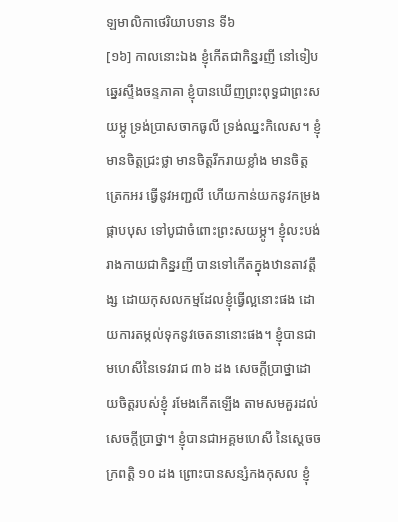ឡមាលិកាថេរិយាបទាន ទី៦
[១៦] កាលនោះឯង ខ្ញុំកើតជាកិន្នរញី នៅទៀបឆ្នេរស្ទឹងចន្ទភាគា ខ្ញុំបានឃើញព្រះពុទ្ធជាព្រះសយម្ភូ ទ្រង់ប្រាសចាកធូលី ទ្រង់ឈ្នះកិលេស។ ខ្ញុំមានចិត្តជ្រះថ្លា មានចិត្តរីករាយខ្លាំង មានចិត្តត្រេកអរ ធ្វើនូវអញ្ជលី ហើយកាន់យកនូវកម្រងផ្កាបបុស ទៅបូជាចំពោះព្រះសយម្ភូ។ ខ្ញុំលះបង់រាងកាយជាកិន្នរញី បានទៅកើតក្នុងឋានតាវត្តឹង្ស ដោយកុសលកម្មដែលខ្ញុំធ្វើល្អនោះផង ដោយការតម្កល់ទុកនូវចេតនានោះផង។ ខ្ញុំបានជាមហេសីនៃទេវរាជ ៣៦ ដង សេចក្តីប្រាថ្នាដោយចិត្តរបស់ខ្ញុំ រមែងកើតឡើង តាមសមគួរដល់សេចក្តីប្រាថ្នា។ ខ្ញុំបានជាអគ្គមហេសី នៃសេ្តចចក្រពត្តិ ១០ ដង ព្រោះបានសន្សំកងកុសល ខ្ញុំ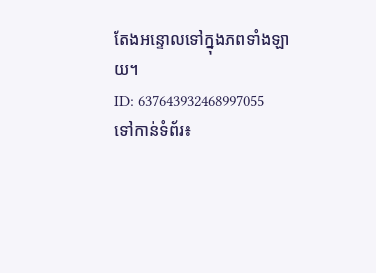តែងអន្ទោលទៅក្នុងភពទាំងឡាយ។
ID: 637643932468997055
ទៅកាន់ទំព័រ៖